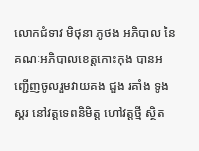លោកជំទាវ មិថុនា ភូថង អភិបាល នៃគណៈអភិបាលខេត្តកោះកុង បានអញ្ជើញចូលរួមវាយគង ជួង រគាំង ទូងស្គរ នៅវត្តទេពនិមិត្ត ហៅវត្តថ្មី ស្ថិត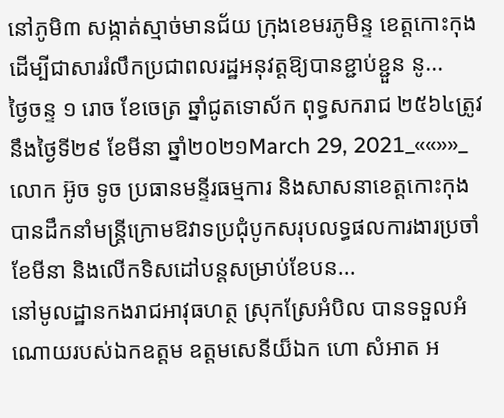នៅភូមិ៣ សង្កាត់ស្មាច់មានជ័យ ក្រុងខេមរភូមិន្ទ ខេត្តកោះកុង ដើម្បីជាសាររំលឹកប្រជាពលរដ្ឋអនុវត្តឱ្យបានខ្ជាប់ខ្ជួន នូ...
ថ្ងៃចន្ទ ១ រោច ខែចេត្រ ឆ្នាំជូតទោស័ក ពុទ្ធសករាជ ២៥៦៤ត្រូវនឹងថ្ងៃទី២៩ ខែមីនា ឆ្នាំ២០២១March 29, 2021_««»»_លោក អ៊ូច ទូច ប្រធានមន្ទីរធម្មការ និងសាសនាខេត្តកោះកុង បានដឹកនាំមន្ត្រីក្រោមឱវាទប្រជុំបូកសរុបលទ្ធផលការងារប្រចាំខែមីនា និងលើកទិសដៅបន្តសម្រាប់ខែបន...
នៅមូលដ្ឋានកងរាជអាវុធហត្ថ ស្រុកស្រែអំបិល បានទទួលអំណោយរបស់ឯកឧត្តម ឧត្តមសេនីយ៏ឯក ហោ សំអាត អ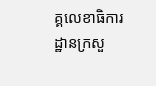គ្គលេខាធិការដ្ឋានក្រសួ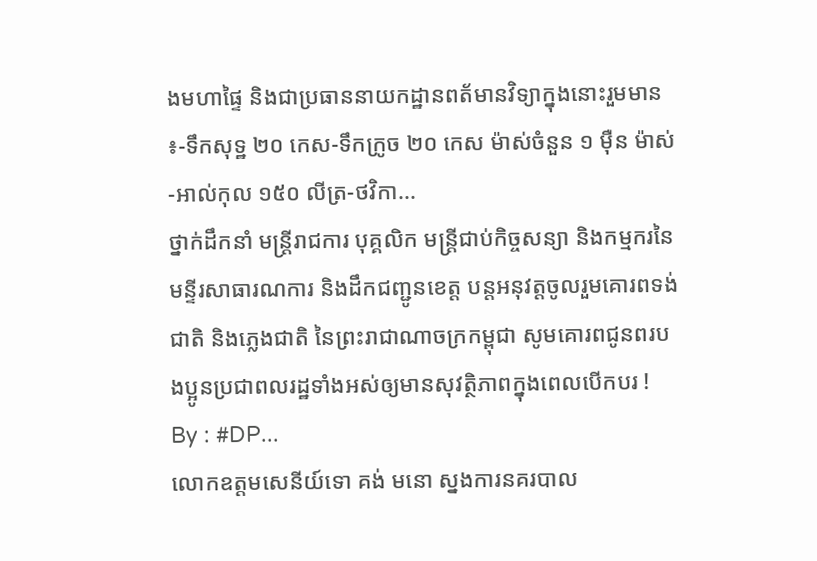ងមហាផ្ទៃ និងជាប្រធាននាយកដ្ឋានពត័មានវិទ្យាក្នុងនោះរួមមាន ៖-ទឹកសុទ្ឋ ២០ កេស-ទឹកក្រូច ២០ កេស ម៉ាស់ចំនួន ១ ម៉ឺន ម៉ាស់-អាល់កុល ១៥០ លីត្រ-ថវិកា...
ថ្នាក់ដឹកនាំ មន្ត្រីរាជការ បុគ្គលិក មន្ត្រីជាប់កិច្ចសន្យា និងកម្មករនៃមន្ទីរសាធារណការ និងដឹកជញ្ជូនខេត្ត បន្តអនុវត្តចូលរួមគោរពទង់ជាតិ និងភ្លេងជាតិ នៃព្រះរាជាណាចក្រកម្ពុជា សូមគោរពជូនពរបងប្អូនប្រជាពលរដ្ឋទាំងអស់ឲ្យមានសុវត្ថិភាពក្នុងពេលបើកបរ ! By : #DP...
លោកឧត្តមសេនីយ៍ទោ គង់ មនោ ស្នងការនគរបាល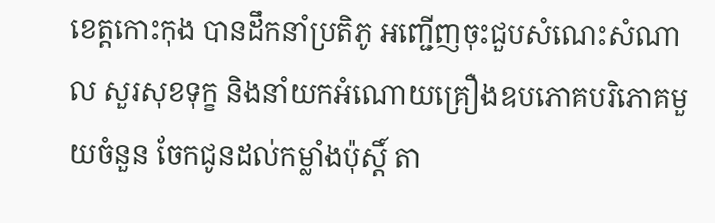ខេត្តកោះកុង បានដឹកនាំប្រតិភូ អញ្ជើញចុះជួបសំណេះសំណាល សួរសុខទុក្ខ និងនាំយកអំណោយគ្រឿងឧបភោគបរិភោគមួយចំនួន ចែកជូនដល់កម្លាំងប៉ុស្តិ៍ តា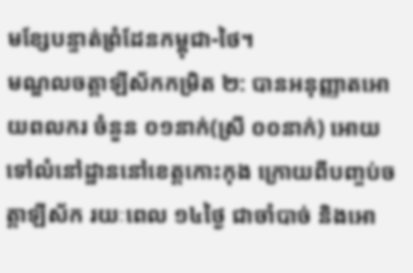មខ្សែបន្ទាត់ព្រំដែនកម្ពុជា-ថៃ។
មណ្ឌលចត្តាឡីស័កកម្រិត ២: បានអនុញ្ញាតអោយពលករ ចំនួន ០១នាក់(ស្រី ០០នាក់) អោយទៅលំនៅដ្ឋាននៅខេត្តកោះកុង ក្រោយពីបញ្ចប់ចត្តាឡីស័ក រយៈពេល ១៤ថ្ងៃ ជាចាំបាច់ និងអោ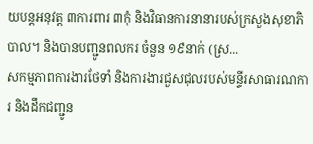យបន្តអនុវត្ត ៣ការពារ ៣កុំ និងវិធានការនានារបស់ក្រសួងសុខាភិបាល។ និងបានបញ្ជូនពលករ ចំនួន ១៩នាក់ (ស្រ...
សកម្មភាពការងារថែទាំ និងការងារជួសជុលរបស់មន្ទីរសាធារណការ និងដឹកជញ្ជូន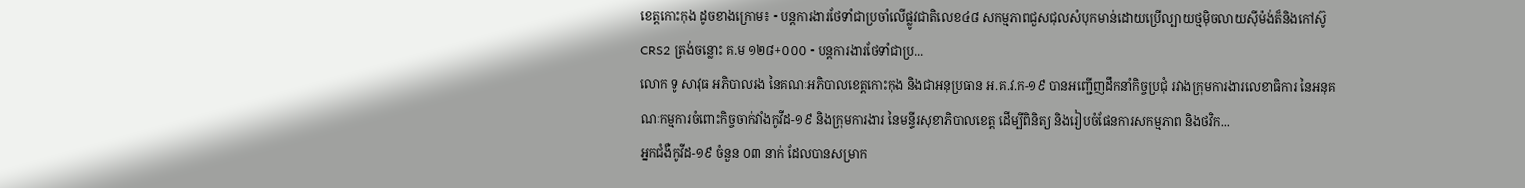ខេត្តកោះកុង ដូចខាងក្រោម៖ ⁃ បន្តការងារថែទាំជាប្រចាំលើផ្លូវជាតិលេខ៤៨ សកម្មភាពជួសជុលសំបុកមាន់ដោយប្រើល្បាយថ្មម៉ិចលាយស៊ីម៉ង់ត៏និងកៅស៊ូCRS2 ត្រង់ចន្លោះ គ.ម ១២៨+០០០ ⁃ បន្តការងារថែទាំជាប្រ...
លោក ទូ សាវុធ អភិបាលរង នៃគណៈអភិបាលខេត្តកោះកុង និងជាអនុប្រធាន អ.គ.វ.ក-១៩ បានអញ្ជើញដឹកនាំកិច្ចប្រជុំ រវាងក្រុមការងារលេខាធិការ នៃអនុគណៈកម្មការចំពោះកិច្ចចាក់វាំងកូវីដ-១៩ និងក្រុមការងារ នៃមន្ទីរសុខាភិបាលខេត្ត ដើម្បីពិនិត្យ និងរៀបចំផែនការសកម្មភាព និងថវិក...
អ្នកជំងឺកូវីដ-១៩ ចំនួន ០៣ នាក់ ដែលបានសម្រាក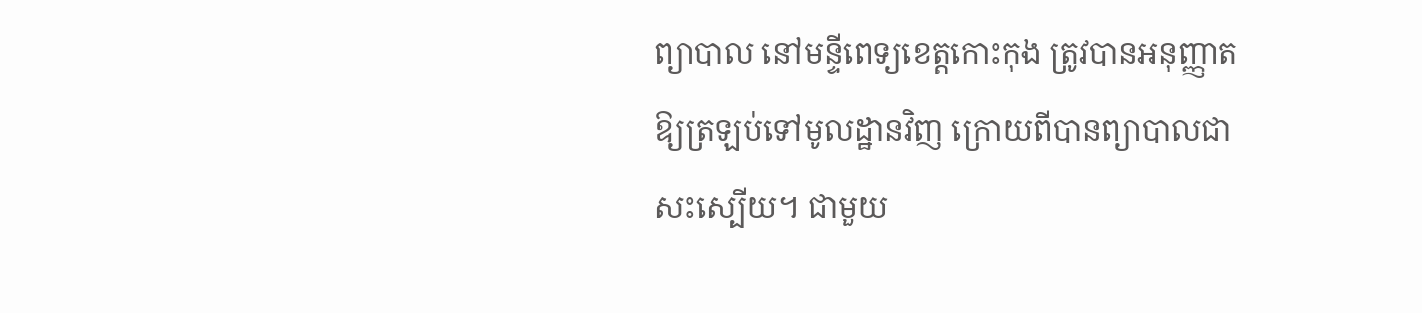ព្យាបាល នៅមន្ទីពេទ្យខេត្តកោះកុង ត្រូវបានអនុញ្ញាតឱ្យត្រឡប់ទៅមូលដ្ឋានវិញ ក្រោយពីបានព្យាបាលជាសះស្បើយ។ ជាមួយ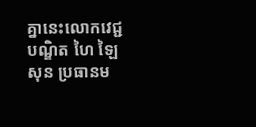គ្នានេះលោកវេជ្ជបណ្ឌិត ហៃ ឡៃសុន ប្រធានម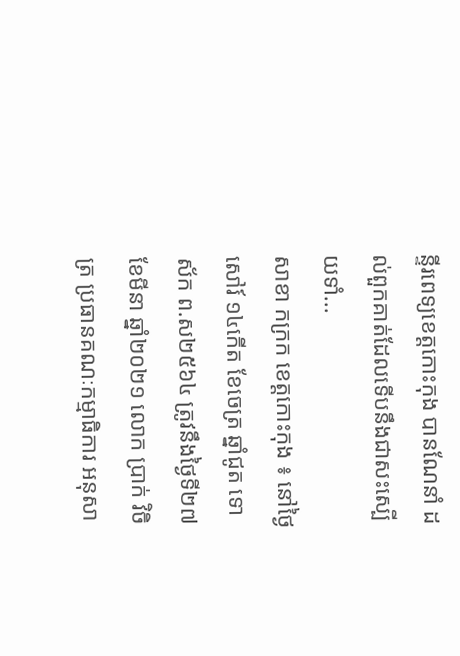ន្ទីរពេទ្យខេត្តកោះកុង បានណែនាំ ដល់ពួកគាត់ដែលទើបនឹងជាសះស្បើយទាំ...
សាខា កក្រក ខេត្តកោះកុង ៖ នៅថ្ងៃសៅរ៍ ១៤កើត ខែចេត្រ ឆ្នាំជូត ទោស័ក ព.ស២៥៦៤ ត្រូវនឹងថ្ងៃទី២៧ ខែមីនា ឆ្នាំ២០២១ លោក ប្រាក់ វិចិត្រ ប្រធានគណៈកម្មាធិការ អនុសា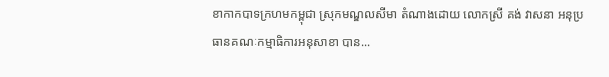ខាកាកបាទក្រហមកម្ពុជា ស្រុកមណ្ឌលសីមា តំណាងដោយ លោកស្រី គង់ វាសនា អនុប្រធានគណៈកម្មាធិការអនុសាខា បាន...